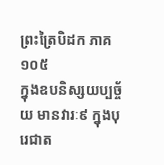ព្រះត្រៃបិដក ភាគ ១០៥
ក្នុងឧបនិស្សយប្បច្ច័យ មានវារៈ៩ ក្នុងបុរេជាត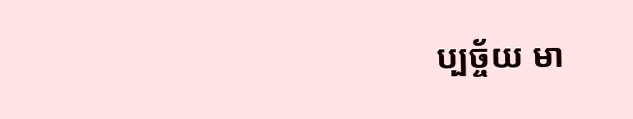ប្បច្ច័យ មា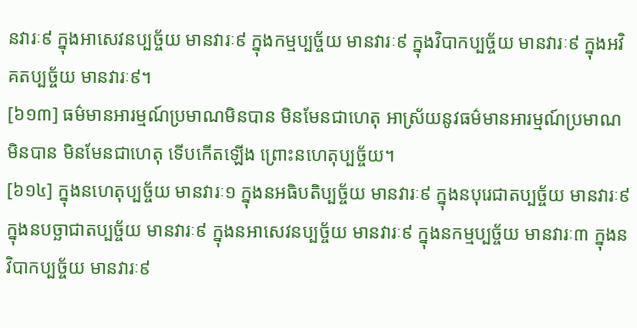នវារៈ៩ ក្នុងអាសេវនប្បច្ច័យ មានវារៈ៩ ក្នុងកម្មប្បច្ច័យ មានវារៈ៩ ក្នុងវិបាកប្បច្ច័យ មានវារៈ៩ ក្នុងអវិគតប្បច្ច័យ មានវារៈ៩។
[៦១៣] ធម៌មានអារម្មណ៍ប្រមាណមិនបាន មិនមែនជាហេតុ អាស្រ័យនូវធម៌មានអារម្មណ៍ប្រមាណមិនបាន មិនមែនជាហេតុ ទើបកើតឡើង ព្រោះនហេតុប្បច្ច័យ។
[៦១៤] ក្នុងនហេតុប្បច្ច័យ មានវារៈ១ ក្នុងនអធិបតិប្បច្ច័យ មានវារៈ៩ ក្នុងនបុរេជាតប្បច្ច័យ មានវារៈ៩ ក្នុងនបច្ឆាជាតប្បច្ច័យ មានវារៈ៩ ក្នុងនអាសេវនប្បច្ច័យ មានវារៈ៩ ក្នុងនកម្មប្បច្ច័យ មានវារៈ៣ ក្នុងនវិបាកប្បច្ច័យ មានវារៈ៩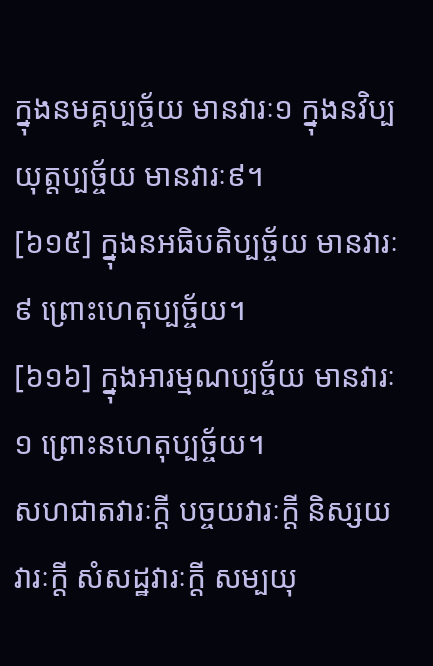ក្នុងនមគ្គប្បច្ច័យ មានវារៈ១ ក្នុងនវិប្បយុត្តប្បច្ច័យ មានវារៈ៩។
[៦១៥] ក្នុងនអធិបតិប្បច្ច័យ មានវារៈ៩ ព្រោះហេតុប្បច្ច័យ។
[៦១៦] ក្នុងអារម្មណប្បច្ច័យ មានវារៈ១ ព្រោះនហេតុប្បច្ច័យ។
សហជាតវារៈក្តី បច្ចយវារៈក្តី និស្សយវារៈក្តី សំសដ្ឋវារៈក្តី សម្បយុ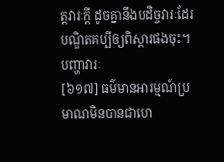ត្តវារៈក្តី ដូចគ្នានឹងបដិច្ចវារៈដែរ បណ្ឌិតគប្បីឲ្យពិស្តារផងចុះ។
បញ្ហាវារៈ
[៦១៧] ធម៌មានអារម្មណ៍ប្រមាណមិនបានជាហេ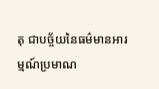តុ ជាបច្ច័យនៃធម៌មានអារម្មណ៍ប្រមាណ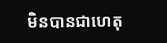មិនបានជាហេតុ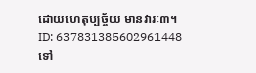ដោយហេតុប្បច្ច័យ មានវារៈ៣។
ID: 637831385602961448
ទៅ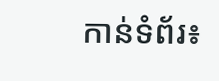កាន់ទំព័រ៖